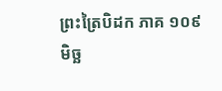ព្រះត្រៃបិដក ភាគ ១០៩
មិច្ឆ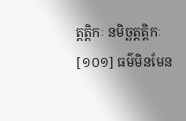ត្តត្តិកៈ នមិច្ឆត្តត្តិកៈ
[១០១] ធម៌មិនមែន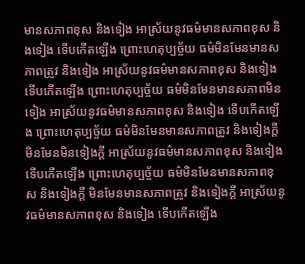មានសភាពខុស និងទៀង អាស្រ័យនូវធម៌មានសភាពខុស និងទៀង ទើបកើតឡើង ព្រោះហេតុប្បច្ច័យ ធម៌មិនមែនមានសភាពត្រូវ និងទៀង អាស្រ័យនូវធម៌មានសភាពខុស និងទៀង ទើបកើតឡើង ព្រោះហេតុប្បច្ច័យ ធម៌មិនមែនមានសភាពមិនទៀង អាស្រ័យនូវធម៌មានសភាពខុស និងទៀង ទើបកើតឡើង ព្រោះហេតុប្បច្ច័យ ធម៌មិនមែនមានសភាពត្រូវ និងទៀងក្តី មិនមែនមិនទៀងក្តី អាស្រ័យនូវធម៌មានសភាពខុស និងទៀង ទើបកើតឡើង ព្រោះហេតុប្បច្ច័យ ធម៌មិនមែនមានសភាពខុស និងទៀងក្តី មិនមែនមានសភាពត្រូវ និងទៀងក្តី អាស្រ័យនូវធម៌មានសភាពខុស និងទៀង ទើបកើតឡើង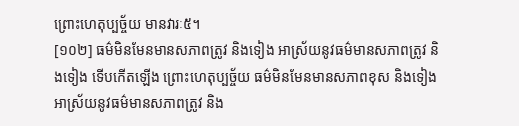ព្រោះហេតុប្បច្ច័យ មានវារៈ៥។
[១០២] ធម៌មិនមែនមានសភាពត្រូវ និងទៀង អាស្រ័យនូវធម៌មានសភាពត្រូវ និងទៀង ទើបកើតឡើង ព្រោះហេតុប្បច្ច័យ ធម៌មិនមែនមានសភាពខុស និងទៀង អាស្រ័យនូវធម៌មានសភាពត្រូវ និង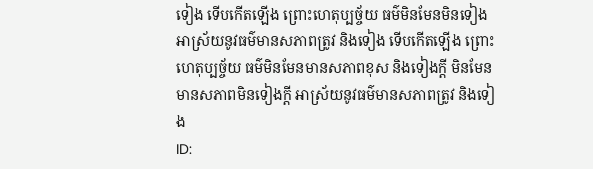ទៀង ទើបកើតឡើង ព្រោះហេតុប្បច្ច័យ ធម៌មិនមែនមិនទៀង អាស្រ័យនូវធម៌មានសភាពត្រូវ និងទៀង ទើបកើតឡើង ព្រោះហេតុប្បច្ច័យ ធម៌មិនមែនមានសភាពខុស និងទៀងក្តី មិនមែនមានសភាពមិនទៀងក្តី អាស្រ័យនូវធម៌មានសភាពត្រូវ និងទៀង
ID: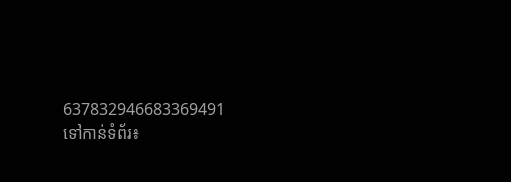637832946683369491
ទៅកាន់ទំព័រ៖